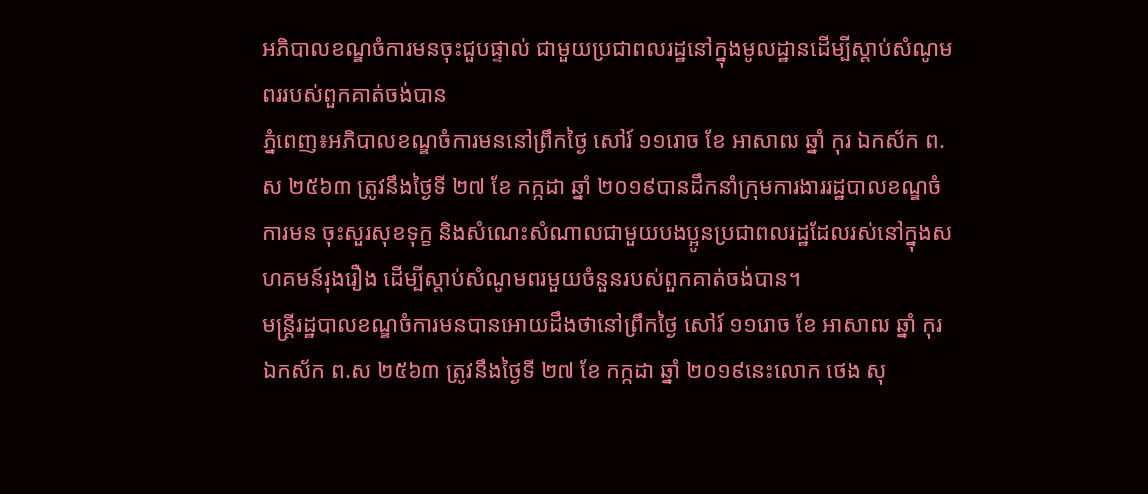អភិបាលខណ្ឌចំការមនចុះជួបផ្ទាល់ ជាមួយប្រជាពលរដ្ឋនៅក្នុងមូលដ្ឋានដើម្បីស្ដាប់សំណូមពររបស់ពួកគាត់ចង់បាន
ភ្នំពេញ៖អភិបាលខណ្ឌចំការមននៅព្រឹកថ្ងៃ សៅរ៍ ១១រោច ខែ អាសាឍ ឆ្នាំ កុរ ឯកស័ក ព.ស ២៥៦៣ ត្រូវនឹងថ្ងៃទី ២៧ ខែ កក្កដា ឆ្នាំ ២០១៩បានដឹកនាំក្រុមការងាររដ្ឋបាលខណ្ឌចំការមន ចុះសួរសុខទុក្ខ និងសំណេះសំណាលជាមួយបងប្អូនប្រជាពលរដ្ឋដែលរស់នៅក្នុងសហគមន៍រុងរឿង ដើម្បីស្ដាប់សំណូមពរមួយចំនួនរបស់ពួកគាត់ចង់បាន។
មន្ត្រីរដ្ឋបាលខណ្ឌចំការមនបានអោយដឹងថានៅព្រឹកថ្ងៃ សៅរ៍ ១១រោច ខែ អាសាឍ ឆ្នាំ កុរ ឯកស័ក ព.ស ២៥៦៣ ត្រូវនឹងថ្ងៃទី ២៧ ខែ កក្កដា ឆ្នាំ ២០១៩នេះលោក ថេង សុ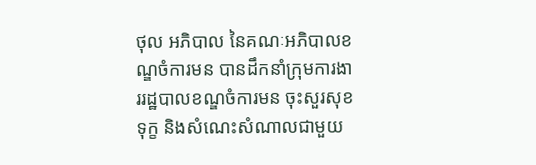ថុល អភិបាល នៃគណៈអភិបាលខណ្ឌចំការមន បានដឹកនាំក្រុមការងាររដ្ឋបាលខណ្ឌចំការមន ចុះសួរសុខទុក្ខ និងសំណេះសំណាលជាមួយ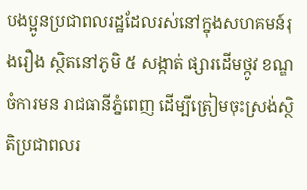បងប្អូនប្រជាពលរដ្ឋដែលរស់នៅក្នុងសហគមន៍រុងរឿង ស្ថិតនៅភូមិ ៥ សង្កាត់ ផ្សារដេីមថ្កូវ ខណ្ឌចំការមន រាជធានីភ្នំពេញ ដើម្បីត្រៀមចុះស្រង់ស្ថិតិប្រជាពលរ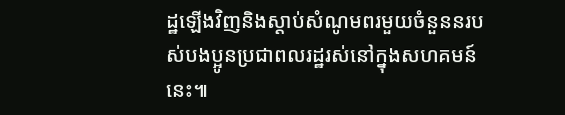ដ្ឋឡើងវិញនិងស្ដាប់សំណូមពរមួយចំនួននរបស់បងប្អូនប្រជាពលរដ្ឋរស់នៅក្នុងសហគមន៍នេះ៕